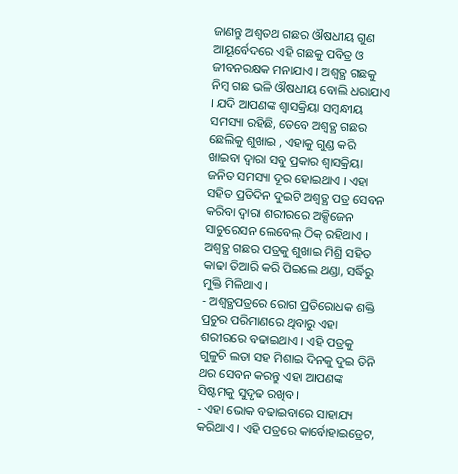ଜାଣନ୍ତୁ ଅଶ୍ୱତଥ ଗଛର ଔଷଧୀୟ ଗୁଣ
ଆୟୂର୍ବେଦରେ ଏହି ଗଛକୁ ପବିତ୍ର ଓ ଜୀବନରକ୍ଷକ ମନାଯାଏ । ଅଶ୍ୱତ୍ଥ ଗଛକୁ ନିମ୍ବ ଗଛ ଭଳି ଔଷଧୀୟ ବୋଲି ଧରାଯାଏ । ଯଦି ଆପଣଙ୍କ ଶ୍ୱାସକ୍ରିୟା ସମ୍ବନ୍ଧୀୟ ସମସ୍ୟା ରହିଛି, ତେବେ ଅଶ୍ୱତ୍ଥ ଗଛର ଛେଲିକୁ ଶୁଖାଇ , ଏହାକୁ ଗୁଣ୍ଡ କରି ଖାଇବା ଦ୍ୱାରା ସବୁ ପ୍ରକାର ଶ୍ୱାସକ୍ରିୟା ଜନିତ ସମସ୍ୟା ଦୂର ହୋଇଥାଏ । ଏହା ସହିତ ପ୍ରତିଦିନ ଦୁଇଟି ଅଶ୍ୱତ୍ଥ ପତ୍ର ସେବନ କରିବା ଦ୍ୱାରା ଶରୀରରେ ଅକ୍ସିଜେନ ସାଚୁରେସନ ଲେବେଲ୍ ଠିକ୍ ରହିଥାଏ । ଅଶ୍ୱତ୍ଥ ଗଛର ପତ୍ରକୁ ଶୁଖାଇ ମିଶ୍ରି ସହିତ କାଢା ତିଆରି କରି ପିଇଲେ ଥଣ୍ଡା, ସର୍ଦ୍ଧିରୁ ମୁକ୍ତି ମିଳିଥାଏ ।
- ଅଶ୍ୱତ୍ଥପତ୍ରରେ ରୋଗ ପ୍ରତିରୋଧକ ଶକ୍ତି ପ୍ରଚୁର ପରିମାଣରେ ଥିବାରୁ ଏହା ଶରୀରରେ ବଢାଇଥାଏ । ଏହି ପତ୍ରକୁ ଗୁଳୁଚି ଲତା ସହ ମିଶାଇ ଦିନକୁ ଦୁଇ ତିନି ଥର ସେବନ କରନ୍ତୁ ଏହା ଆପଣଙ୍କ ସିଷ୍ଟମକୁ ସୁଦୃଢ ରଖିବ ।
- ଏହା ଭୋକ ବଢାଇବାରେ ସାହାଯ୍ୟ କରିଥାଏ । ଏହି ପତ୍ରରେ କାର୍ବୋହାଇଡ୍ରେଟ,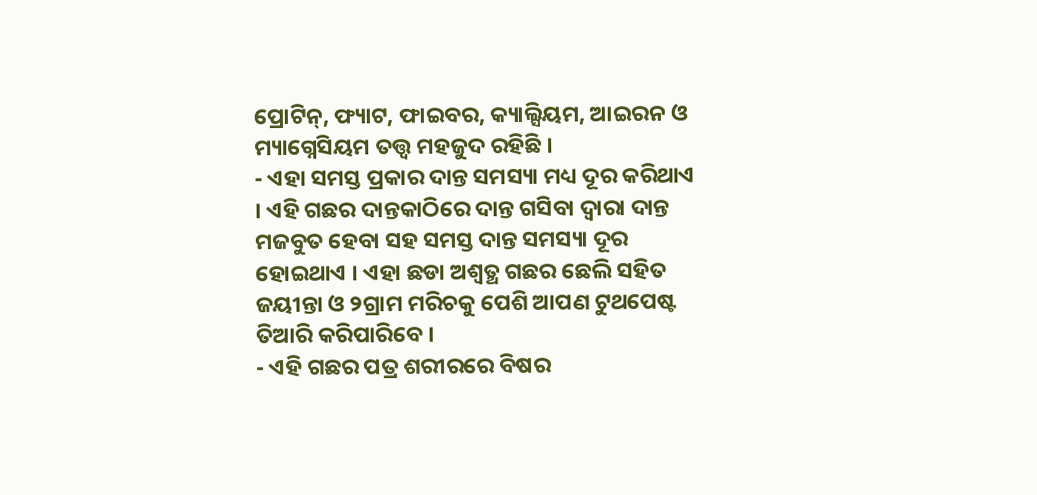ପ୍ରୋଟିନ୍, ଫ୍ୟାଟ, ଫାଇବର, କ୍ୟାଲ୍ସିୟମ, ଆଇରନ ଓ ମ୍ୟାଗ୍ନେସିୟମ ତତ୍ତ୍ୱ ମହଜୁଦ ରହିଛି ।
- ଏହା ସମସ୍ତ ପ୍ରକାର ଦାନ୍ତ ସମସ୍ୟା ମଧ୍ୟ ଦୂର କରିଥାଏ । ଏହି ଗଛର ଦାନ୍ତକାଠିରେ ଦାନ୍ତ ଗସିବା ଦ୍ୱାରା ଦାନ୍ତ ମଜବୁତ ହେବା ସହ ସମସ୍ତ ଦାନ୍ତ ସମସ୍ୟା ଦୂର ହୋଇଥାଏ । ଏହା ଛଡା ଅଶ୍ୱତ୍ଥ ଗଛର ଛେଲି ସହିତ ଜୟୀନ୍ତା ଓ ୨ଗ୍ରାମ ମରିଚକୁ ପେଶି ଆପଣ ଟୁଥପେଷ୍ଟ ତିଆରି କରିପାରିବେ ।
- ଏହି ଗଛର ପତ୍ର ଶରୀରରେ ବିଷର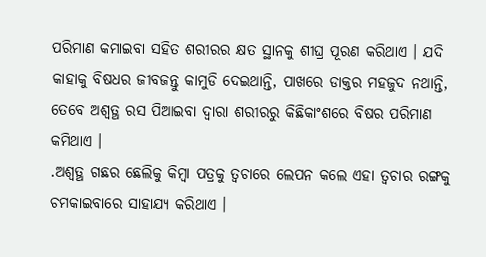ପରିମାଣ କମାଇବା ସହିତ ଶରୀରର କ୍ଷତ ସ୍ଥାନକୁ ଶୀଘ୍ର ପୂରଣ କରିଥାଏ । ଯଦି କାହାକୁ ବିଷଧର ଜୀବଜନ୍ତୁ କାମୁଡି ଦେଇଥାନ୍ତି, ପାଖରେ ଡାକ୍ତର ମହଜୁଦ ନଥାନ୍ତି, ତେବେ ଅଶ୍ୱତ୍ଥ ରସ ପିଆଇବା ଦ୍ୱାରା ଶରୀରରୁ କିଛିକାଂଶରେ ବିଷର ପରିମାଣ କମିଥାଏ ।
.ଅଶ୍ୱତ୍ଥ ଗଛର ଛେଲିକୁ କିମ୍ବା ପତ୍ରକୁ ତ୍ୱଚାରେ ଲେପନ କଲେ ଏହା ତ୍ୱଚାର ରଙ୍ଗକୁ ଚମକାଇବାରେ ସାହାଯ୍ୟ କରିଥାଏ ।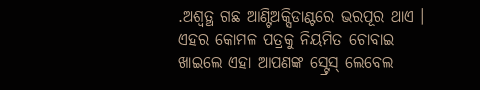.ଅଶ୍ୱତ୍ଥ ଗଛ ଆଣ୍ଟିଅକ୍ସିଡାଣ୍ଟରେ ଭରପୂର ଥାଏ । ଏହର କୋମଳ ପତ୍ରକୁ ନିୟମିତ ଚୋବାଇ ଖାଇଲେ ଏହା ଆପଣଙ୍କ ସ୍ଟ୍ରେସ୍ ଲେବେଲ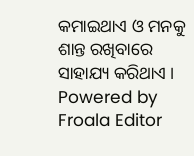କମାଇଥାଏ ଓ ମନକୁ ଶାନ୍ତ ରଖିବାରେ ସାହାଯ୍ୟ କରିଥାଏ ।
Powered by Froala Editor